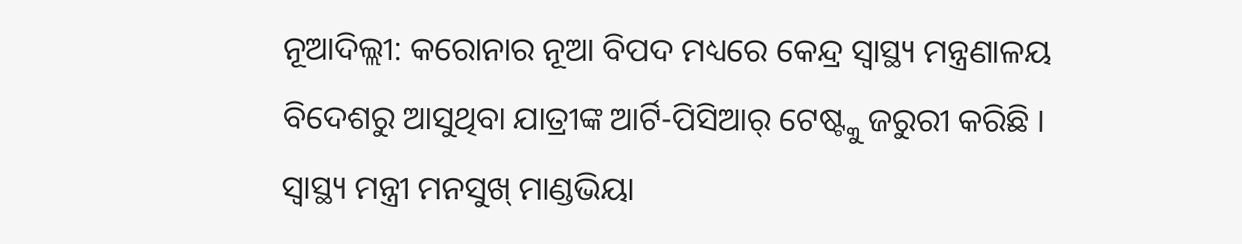ନୂଆଦିଲ୍ଲୀ: କରୋନାର ନୂଆ ବିପଦ ମଧ୍ୟରେ କେନ୍ଦ୍ର ସ୍ୱାସ୍ଥ୍ୟ ମନ୍ତ୍ରଣାଳୟ ବିଦେଶରୁ ଆସୁଥିବା ଯାତ୍ରୀଙ୍କ ଆର୍ଟି-ପିସିଆର୍ ଟେଷ୍ଟ୍କୁ ଜରୁରୀ କରିଛି । ସ୍ୱାସ୍ଥ୍ୟ ମନ୍ତ୍ରୀ ମନସୁଖ୍ ମାଣ୍ଡଭିୟା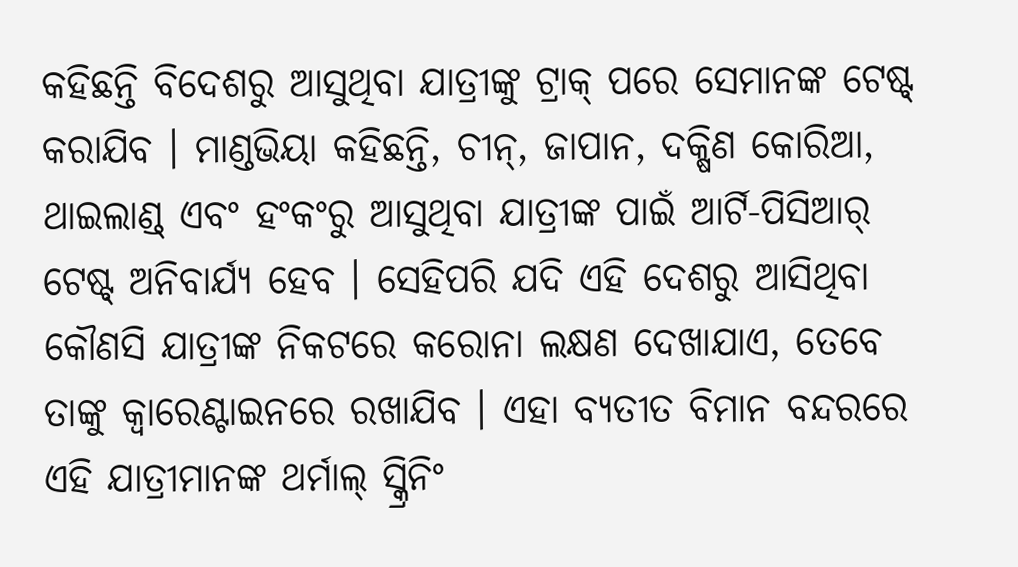କହିଛନ୍ତି ବିଦେଶରୁ ଆସୁଥିବା ଯାତ୍ରୀଙ୍କୁ ଟ୍ରାକ୍ ପରେ ସେମାନଙ୍କ ଟେଷ୍ଟ୍ କରାଯିବ । ମାଣ୍ଡଭିୟା କହିଛନ୍ତି, ଚୀନ୍, ଜାପାନ, ଦକ୍ଷିଣ କୋରିଆ, ଥାଇଲାଣ୍ଡ୍ ଏବଂ ହଂକଂରୁ ଆସୁଥିବା ଯାତ୍ରୀଙ୍କ ପାଇଁ ଆର୍ଟି-ପିସିଆର୍ ଟେଷ୍ଟ୍ ଅନିବାର୍ଯ୍ୟ ହେବ । ସେହିପରି ଯଦି ଏହି ଦେଶରୁ ଆସିଥିବା କୌଣସି ଯାତ୍ରୀଙ୍କ ନିକଟରେ କରୋନା ଲକ୍ଷଣ ଦେଖାଯାଏ, ତେବେ ତାଙ୍କୁ କ୍ୱାରେଣ୍ଟାଇନରେ ରଖାଯିବ । ଏହା ବ୍ୟତୀତ ବିମାନ ବନ୍ଦରରେ ଏହି ଯାତ୍ରୀମାନଙ୍କ ଥର୍ମାଲ୍ ସ୍କ୍ରିନିଂ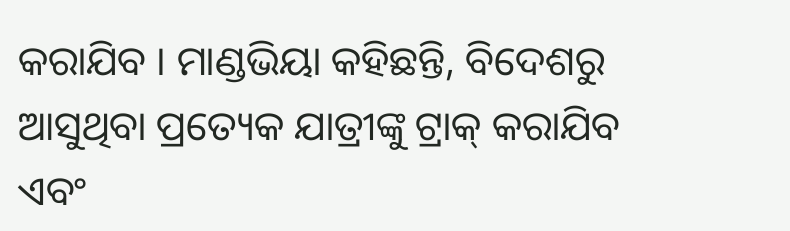କରାଯିବ । ମାଣ୍ଡଭିୟା କହିଛନ୍ତି, ବିଦେଶରୁ ଆସୁଥିବା ପ୍ରତ୍ୟେକ ଯାତ୍ରୀଙ୍କୁ ଟ୍ରାକ୍ କରାଯିବ ଏବଂ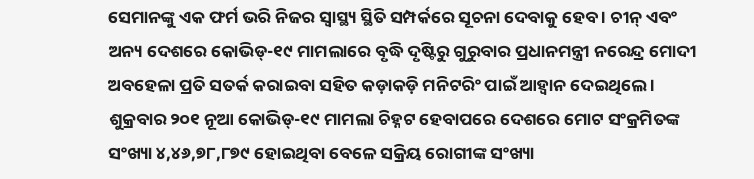ସେମାନଙ୍କୁ ଏକ ଫର୍ମ ଭରି ନିଜର ସ୍ୱାସ୍ଥ୍ୟ ସ୍ଥିତି ସମ୍ପର୍କରେ ସୂଚନା ଦେବାକୁ ହେବ । ଚୀନ୍ ଏବଂ ଅନ୍ୟ ଦେଶରେ କୋଭିଡ୍-୧୯ ମାମଲାରେ ବୃଦ୍ଧି ଦୃଷ୍ଟିରୁ ଗୁରୁବାର ପ୍ରଧାନମନ୍ତ୍ରୀ ନରେନ୍ଦ୍ର ମୋଦୀ ଅବହେଳା ପ୍ରତି ସତର୍କ କରାଇବା ସହିତ କଡ଼ାକଡ଼ି ମନିଟରିଂ ପାଇଁ ଆହ୍ୱାନ ଦେଇଥିଲେ । ଶୁକ୍ରବାର ୨୦୧ ନୂଆ କୋଭିଡ୍-୧୯ ମାମଲା ଚିହ୍ନଟ ହେବାପରେ ଦେଶରେ ମୋଟ ସଂକ୍ରମିତଙ୍କ ସଂଖ୍ୟା ୪,୪୬,୭୮,୮୭୯ ହୋଇଥିବା ବେଳେ ସକ୍ରିୟ ରୋଗୀଙ୍କ ସଂଖ୍ୟା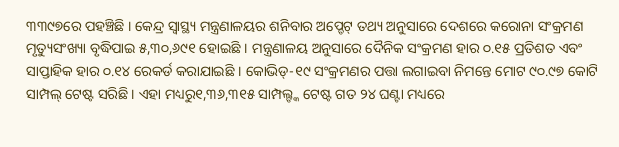୩୩୯୭ରେ ପହଞ୍ଚିଛି । କେନ୍ଦ୍ର ସ୍ୱାସ୍ଥ୍ୟ ମନ୍ତ୍ରଣାଳୟର ଶନିବାର ଅପ୍ଡେଟ୍ ତଥ୍ୟ ଅନୁସାରେ ଦେଶରେ କରୋନା ସଂକ୍ରମଣ ମୃତ୍ୟୁସଂଖ୍ୟା ବୃଦ୍ଧିପାଇ ୫,୩୦,୬୯୧ ହୋଇଛି । ମନ୍ତ୍ରଣାଳୟ ଅନୁସାରେ ଦୈନିକ ସଂକ୍ରମଣ ହାର ୦.୧୫ ପ୍ରତିଶତ ଏବଂ ସାପ୍ତାହିକ ହାର ୦.୧୪ ରେକର୍ଡ କରାଯାଇଛି । କୋଭିଡ୍-୧୯ ସଂକ୍ରମଣର ପତ୍ତା ଲଗାଇବା ନିମନ୍ତେ ମୋଟ ୯୦.୯୭ କୋଟି ସାମ୍ପଲ୍ ଟେଷ୍ଟ ସରିଛି । ଏହା ମଧ୍ୟରୁ୧,୩୬,୩୧୫ ସାମ୍ପଲ୍ଙ୍କ ଟେଷ୍ଟ ଗତ ୨୪ ଘଣ୍ଟା ମଧ୍ୟରେ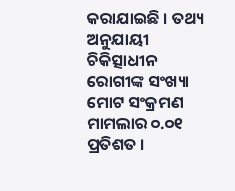କରାଯାଇଛି । ତଥ୍ୟ ଅନୁଯାୟୀ ଚିକିତ୍ସାଧୀନ ରୋଗୀଙ୍କ ସଂଖ୍ୟା ମୋଟ ସଂକ୍ରମଣ ମାମଲାର ୦.୦୧ ପ୍ରତିଶତ ।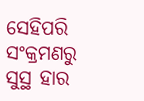ସେହିପରି ସଂକ୍ରମଣରୁ ସୁସ୍ଥ ହାର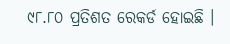୯୮.୮୦ ପ୍ରତିଶତ ରେକର୍ଡ ହୋଇଛି ।